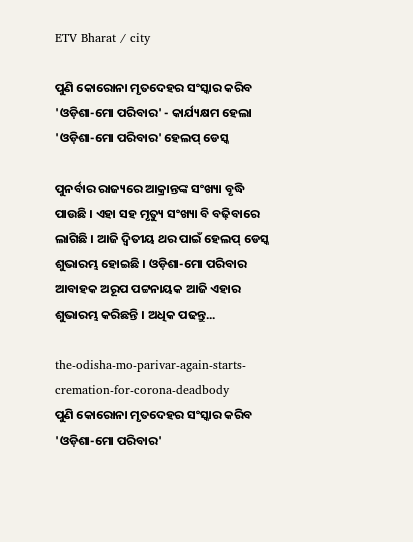ETV Bharat / city

ପୁଣି କୋରୋନା ମୃତଦେହର ସଂସ୍କାର କରିବ 'ଓଡ଼ିଶା-ମୋ ପରିବାର' - କାର୍ଯ୍ୟକ୍ଷମ ହେଲା 'ଓଡ଼ିଶା-ମୋ ପରିବାର' ହେଲପ୍ ଡେସ୍କ

ପୁନର୍ବାର ରାଜ୍ୟରେ ଆକ୍ରାନ୍ତଙ୍କ ସଂଖ୍ୟା ବୃଦ୍ଧି ପାଉଛି । ଏହା ସହ ମୃତ୍ୟୁ ସଂଖ୍ୟା ବି ବଢ଼ିବାରେ ଲାଗିଛି । ଆଜି ଦ୍ୱିତୀୟ ଥର ପାଇଁ ହେଲପ୍ ଡେସ୍କ ଶୁଭାରମ୍ଭ ହୋଇଛି । ଓଡ଼ିଶା-ମୋ ପରିବାର ଆବାହକ ଅରୂପ ପଟ୍ଟନାୟକ ଆଜି ଏହାର ଶୁଭାରମ୍ଭ କରିଛନ୍ତି । ଅଧିକ ପଢନ୍ତୁ...

the-odisha-mo-parivar-again-starts-cremation-for-corona-deadbody
ପୁଣି କୋରୋନା ମୃତଦେହର ସଂସ୍କାର କରିବ 'ଓଡ଼ିଶା-ମୋ ପରିବାର'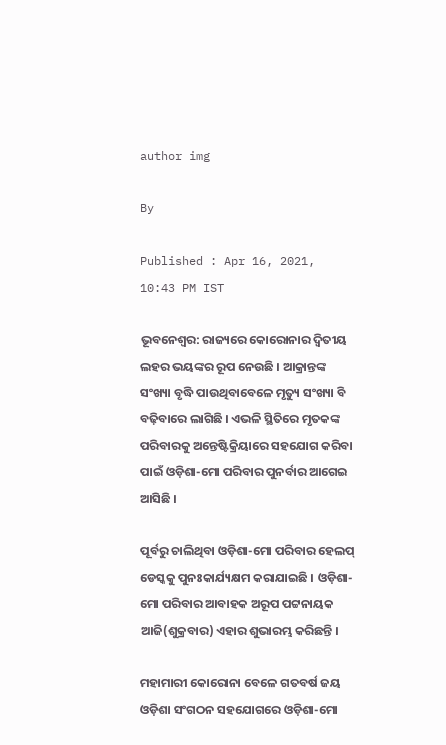author img

By

Published : Apr 16, 2021, 10:43 PM IST

ଭୂବନେଶ୍ବର: ରାଜ୍ୟରେ କୋରୋନାର ଦ୍ବିତୀୟ ଲହର ଭୟଙ୍କର ରୂପ ନେଉଛି । ଆକ୍ରାନ୍ତଙ୍କ ସଂଖ୍ୟା ବୃଦ୍ଧି ପାଉଥିବାବେଳେ ମୃତ୍ୟୁ ସଂଖ୍ୟା ବି ବଢ଼ିବାରେ ଲାଗିଛି । ଏଭଳି ସ୍ଥିତିରେ ମୃତକଙ୍କ ପରିବାରକୁ ଅନ୍ତେଷ୍ଟିକ୍ରିୟାରେ ସହଯୋଗ କରିବା ପାଇଁ ଓଡ଼ିଶା-ମୋ ପରିବାର ପୁନର୍ବାର ଆଗେଇ ଆସିଛି ।

ପୂର୍ବରୁ ଚାଲିଥିବା ଓଡ଼ିଶା-ମୋ ପରିବାର ହେଲପ୍ ଡେସ୍କକୁ ପୁନଃକାର୍ଯ୍ୟକ୍ଷମ କରାଯାଇଛି । ଓଡ଼ିଶା-ମୋ ପରିବାର ଆବାହକ ଅରୂପ ପଟ୍ଟନାୟକ ଆଜି(ଶୁକ୍ରବାର) ଏହାର ଶୁଭାରମ୍ଭ କରିଛନ୍ତି ।

ମହାମାରୀ କୋରୋନା ବେଳେ ଗତବର୍ଷ ଜୟ ଓଡ଼ିଶା ସଂଗଠନ ସହଯୋଗରେ ଓଡ଼ିଶା-ମୋ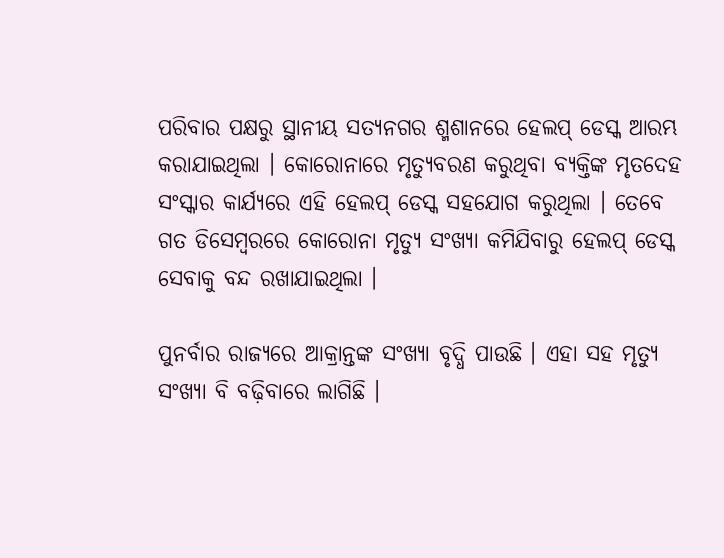ପରିବାର ପକ୍ଷରୁ ସ୍ଥାନୀୟ ସତ୍ୟନଗର ଶ୍ମଶାନରେ ହେଲପ୍ ଡେସ୍କ ଆରମ୍ଭ କରାଯାଇଥିଲା । କୋରୋନାରେ ମୃତ୍ୟୁବରଣ କରୁଥିବା ବ୍ୟକ୍ତିଙ୍କ ମୃତଦେହ ସଂସ୍କାର କାର୍ଯ୍ୟରେ ଏହି ହେଲପ୍ ଡେସ୍କ ସହଯୋଗ କରୁଥିଲା । ତେବେ ଗତ ଡିସେମ୍ବରରେ କୋରୋନା ମୃତ୍ୟୁ ସଂଖ୍ୟା କମିଯିବାରୁ ହେଲପ୍ ଡେସ୍କ ସେବାକୁ ବନ୍ଦ ରଖାଯାଇଥିଲା ।

ପୁନର୍ବାର ରାଜ୍ୟରେ ଆକ୍ରାନ୍ତଙ୍କ ସଂଖ୍ୟା ବୃଦ୍ଧି ପାଉଛି । ଏହା ସହ ମୃତ୍ୟୁ ସଂଖ୍ୟା ବି ବଢ଼ିବାରେ ଲାଗିଛି ।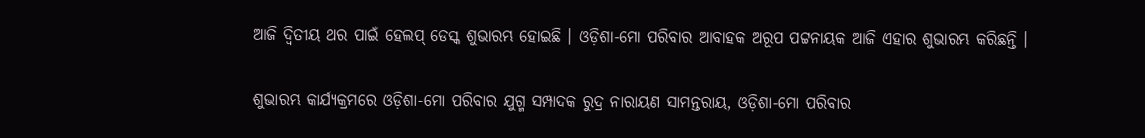ଆଜି ଦ୍ୱିତୀୟ ଥର ପାଇଁ ହେଲପ୍ ଡେସ୍କ ଶୁଭାରମ୍ଭ ହୋଇଛି । ଓଡ଼ିଶା-ମୋ ପରିବାର ଆବାହକ ଅରୂପ ପଟ୍ଟନାୟକ ଆଜି ଏହାର ଶୁଭାରମ୍ଭ କରିଛନ୍ତି ।

ଶୁଭାରମ୍ଭ କାର୍ଯ୍ୟକ୍ରମରେ ଓଡ଼ିଶା-ମୋ ପରିବାର ଯୁଗ୍ମ ସମ୍ପାଦକ ରୁଦ୍ର ନାରାୟଣ ସାମନ୍ତରାୟ, ଓଡ଼ିଶା-ମୋ ପରିବାର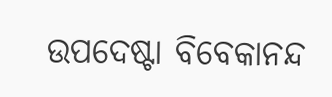ଉପଦେଷ୍ଟା ବିବେକାନନ୍ଦ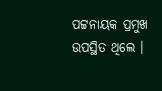ପଟ୍ଟନାୟକ ପ୍ରମୁଖ ଉପସ୍ଥିତ ଥିଲେ ।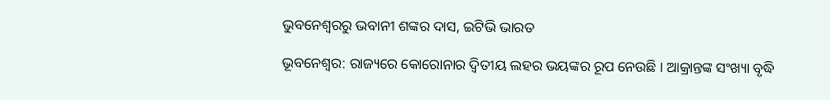ଭୁବନେଶ୍ବରରୁ ଭବାନୀ ଶଙ୍କର ଦାସ, ଇଟିଭି ଭାରତ

ଭୂବନେଶ୍ବର: ରାଜ୍ୟରେ କୋରୋନାର ଦ୍ବିତୀୟ ଲହର ଭୟଙ୍କର ରୂପ ନେଉଛି । ଆକ୍ରାନ୍ତଙ୍କ ସଂଖ୍ୟା ବୃଦ୍ଧି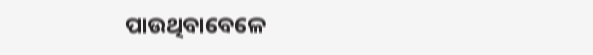ପାଉଥିବାବେଳେ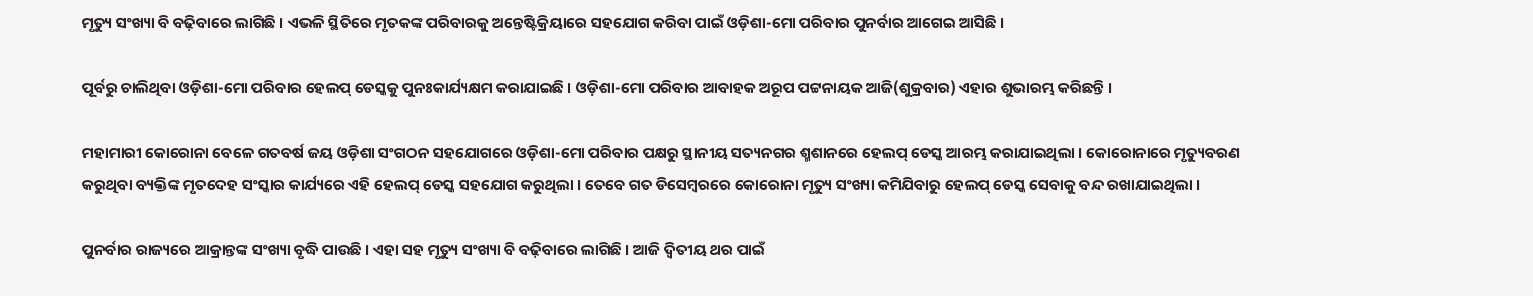ମୃତ୍ୟୁ ସଂଖ୍ୟା ବି ବଢ଼ିବାରେ ଲାଗିଛି । ଏଭଳି ସ୍ଥିତିରେ ମୃତକଙ୍କ ପରିବାରକୁ ଅନ୍ତେଷ୍ଟିକ୍ରିୟାରେ ସହଯୋଗ କରିବା ପାଇଁ ଓଡ଼ିଶା-ମୋ ପରିବାର ପୁନର୍ବାର ଆଗେଇ ଆସିଛି ।

ପୂର୍ବରୁ ଚାଲିଥିବା ଓଡ଼ିଶା-ମୋ ପରିବାର ହେଲପ୍ ଡେସ୍କକୁ ପୁନଃକାର୍ଯ୍ୟକ୍ଷମ କରାଯାଇଛି । ଓଡ଼ିଶା-ମୋ ପରିବାର ଆବାହକ ଅରୂପ ପଟ୍ଟନାୟକ ଆଜି(ଶୁକ୍ରବାର) ଏହାର ଶୁଭାରମ୍ଭ କରିଛନ୍ତି ।

ମହାମାରୀ କୋରୋନା ବେଳେ ଗତବର୍ଷ ଜୟ ଓଡ଼ିଶା ସଂଗଠନ ସହଯୋଗରେ ଓଡ଼ିଶା-ମୋ ପରିବାର ପକ୍ଷରୁ ସ୍ଥାନୀୟ ସତ୍ୟନଗର ଶ୍ମଶାନରେ ହେଲପ୍ ଡେସ୍କ ଆରମ୍ଭ କରାଯାଇଥିଲା । କୋରୋନାରେ ମୃତ୍ୟୁବରଣ କରୁଥିବା ବ୍ୟକ୍ତିଙ୍କ ମୃତଦେହ ସଂସ୍କାର କାର୍ଯ୍ୟରେ ଏହି ହେଲପ୍ ଡେସ୍କ ସହଯୋଗ କରୁଥିଲା । ତେବେ ଗତ ଡିସେମ୍ବରରେ କୋରୋନା ମୃତ୍ୟୁ ସଂଖ୍ୟା କମିଯିବାରୁ ହେଲପ୍ ଡେସ୍କ ସେବାକୁ ବନ୍ଦ ରଖାଯାଇଥିଲା ।

ପୁନର୍ବାର ରାଜ୍ୟରେ ଆକ୍ରାନ୍ତଙ୍କ ସଂଖ୍ୟା ବୃଦ୍ଧି ପାଉଛି । ଏହା ସହ ମୃତ୍ୟୁ ସଂଖ୍ୟା ବି ବଢ଼ିବାରେ ଲାଗିଛି । ଆଜି ଦ୍ୱିତୀୟ ଥର ପାଇଁ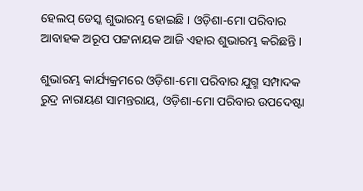ହେଲପ୍ ଡେସ୍କ ଶୁଭାରମ୍ଭ ହୋଇଛି । ଓଡ଼ିଶା-ମୋ ପରିବାର ଆବାହକ ଅରୂପ ପଟ୍ଟନାୟକ ଆଜି ଏହାର ଶୁଭାରମ୍ଭ କରିଛନ୍ତି ।

ଶୁଭାରମ୍ଭ କାର୍ଯ୍ୟକ୍ରମରେ ଓଡ଼ିଶା-ମୋ ପରିବାର ଯୁଗ୍ମ ସମ୍ପାଦକ ରୁଦ୍ର ନାରାୟଣ ସାମନ୍ତରାୟ, ଓଡ଼ିଶା-ମୋ ପରିବାର ଉପଦେଷ୍ଟା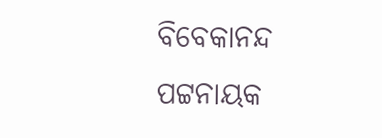ବିବେକାନନ୍ଦ ପଟ୍ଟନାୟକ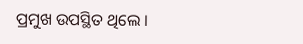ପ୍ରମୁଖ ଉପସ୍ଥିତ ଥିଲେ ।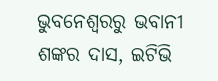ଭୁବନେଶ୍ବରରୁ ଭବାନୀ ଶଙ୍କର ଦାସ, ଇଟିଭି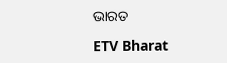ଭାରତ

ETV Bharat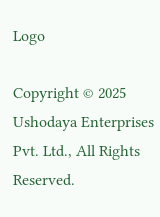Logo

Copyright © 2025 Ushodaya Enterprises Pvt. Ltd., All Rights Reserved.